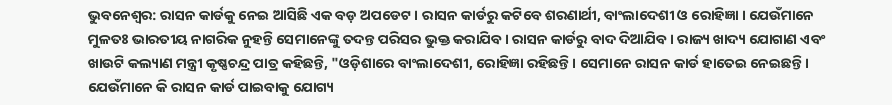ଭୁବନେଶ୍ୱର: ରାସନ କାର୍ଡକୁ ନେଇ ଆସିଛି ଏକ ବଡ଼ ଅପଡେଟ । ରାସନ କାର୍ଡରୁ କଟିବେ ଶରଣାର୍ଥୀ, ବାଂଲାଦେଶୀ ଓ ରୋହିଜ୍ଞା । ଯେଉଁମାନେ ମୁଳତଃ ଭାରତୀୟ ନାଗରିକ ନୁହନ୍ତି ସେମାନେଙ୍କୁ ତଦନ୍ତ ପରିସର ଭୁକ୍ତ କରାଯିବ । ରାସନ କାର୍ଡରୁ ବାଦ ଦିଆଯିବ । ରାଜ୍ୟ ଖାଦ୍ୟ ଯୋଗାଣ ଏବଂ ଖାଉଟି କଲ୍ୟାଣ ମନ୍ତ୍ରୀ କୃଷ୍ଣଚନ୍ଦ୍ର ପାତ୍ର କହିଛନ୍ତି, "ଓଡ଼ିଶାରେ ବାଂଲାଦେଶୀ, ରୋହିଜ୍ଞା ରହିଛନ୍ତି । ସେମାନେ ରାସନ କାର୍ଡ ହାତେଇ ନେଇଛନ୍ତି । ଯେଉଁମାନେ କି ରାସନ କାର୍ଡ ପାଇବାକୁ ଯୋଗ୍ୟ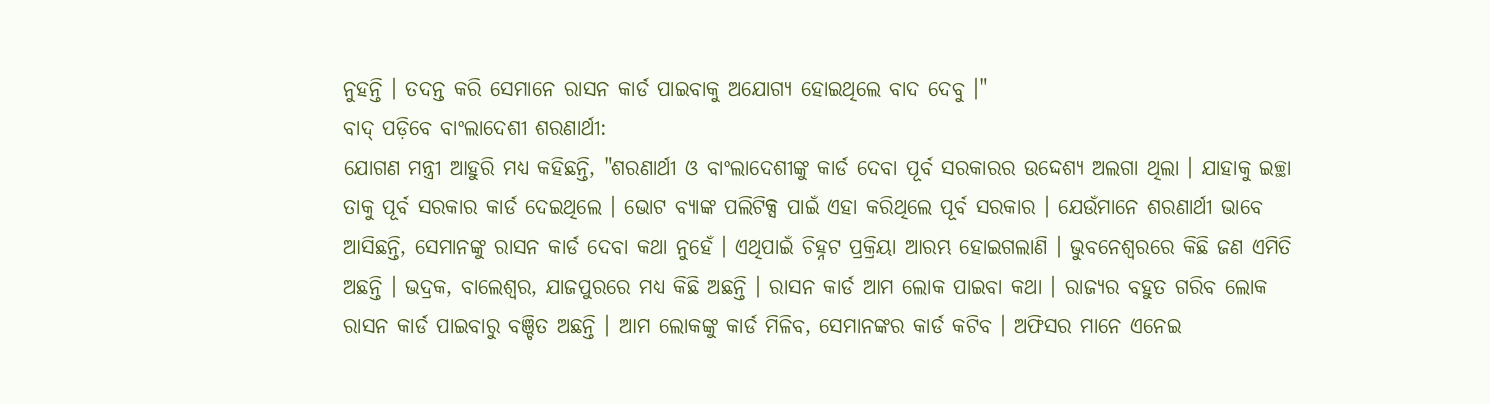ନୁହନ୍ତି । ତଦନ୍ତ କରି ସେମାନେ ରାସନ କାର୍ଡ ପାଇବାକୁ ଅଯୋଗ୍ୟ ହୋଇଥିଲେ ବାଦ ଦେବୁ ।"
ବାଦ୍ ପଡ଼ିବେ ବାଂଲାଦେଶୀ ଶରଣାର୍ଥୀ:
ଯୋଗଣ ମନ୍ତ୍ରୀ ଆହୁରି ମଧ୍ୟ କହିଛନ୍ତି, "ଶରଣାର୍ଥୀ ଓ ବାଂଲାଦେଶୀଙ୍କୁ କାର୍ଡ ଦେବା ପୂର୍ବ ସରକାରର ଉଦ୍ଦେଶ୍ୟ ଅଲଗା ଥିଲା । ଯାହାକୁ ଇଚ୍ଛା ତାକୁ ପୂର୍ବ ସରକାର କାର୍ଡ ଦେଇଥିଲେ । ଭୋଟ ବ୍ୟାଙ୍କ ପଲିଟିକ୍ସ ପାଇଁ ଏହା କରିଥିଲେ ପୂର୍ବ ସରକାର । ଯେଉଁମାନେ ଶରଣାର୍ଥୀ ଭାବେ ଆସିଛନ୍ତି, ସେମାନଙ୍କୁ ରାସନ କାର୍ଡ ଦେବା କଥା ନୁହେଁ । ଏଥିପାଇଁ ଚିହ୍ନଟ ପ୍ରକ୍ରିୟା ଆରମ୍ଭ ହୋଇଗଲାଣି । ଭୁବନେଶ୍ୱରରେ କିଛି ଜଣ ଏମିତି ଅଛନ୍ତି । ଭଦ୍ରକ, ବାଲେଶ୍ଵର, ଯାଜପୁରରେ ମଧ୍ୟ କିଛି ଅଛନ୍ତି । ରାସନ କାର୍ଡ ଆମ ଲୋକ ପାଇବା କଥା । ରାଜ୍ୟର ବହୁତ ଗରିବ ଲୋକ ରାସନ କାର୍ଡ ପାଇବାରୁ ବଞ୍ଚିତ ଅଛନ୍ତି । ଆମ ଲୋକଙ୍କୁ କାର୍ଡ ମିଳିବ, ସେମାନଙ୍କର କାର୍ଡ କଟିବ । ଅଫିସର ମାନେ ଏନେଇ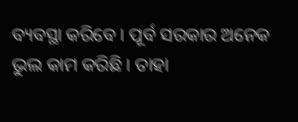ବ୍ୟବସ୍ଥା କରିବେ । ପୂର୍ବ ସରକାର ଅନେକ ଭୁଲ କାମ କରିଛି । ତାହା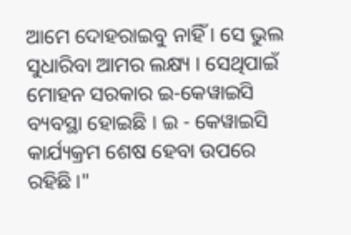ଆମେ ଦୋହରାଇବୁ ନାହିଁ । ସେ ଭୁଲ ସୁଧାରିବା ଆମର ଲକ୍ଷ୍ୟ । ସେଥିପାଇଁ ମୋହନ ସରକାର ଇ-କେୱାଇସି ବ୍ୟବସ୍ଥା ହୋଇଛି । ଇ - କେୱାଇସି କାର୍ଯ୍ୟକ୍ରମ ଶେଷ ହେବା ଉପରେ ରହିଛି ।"